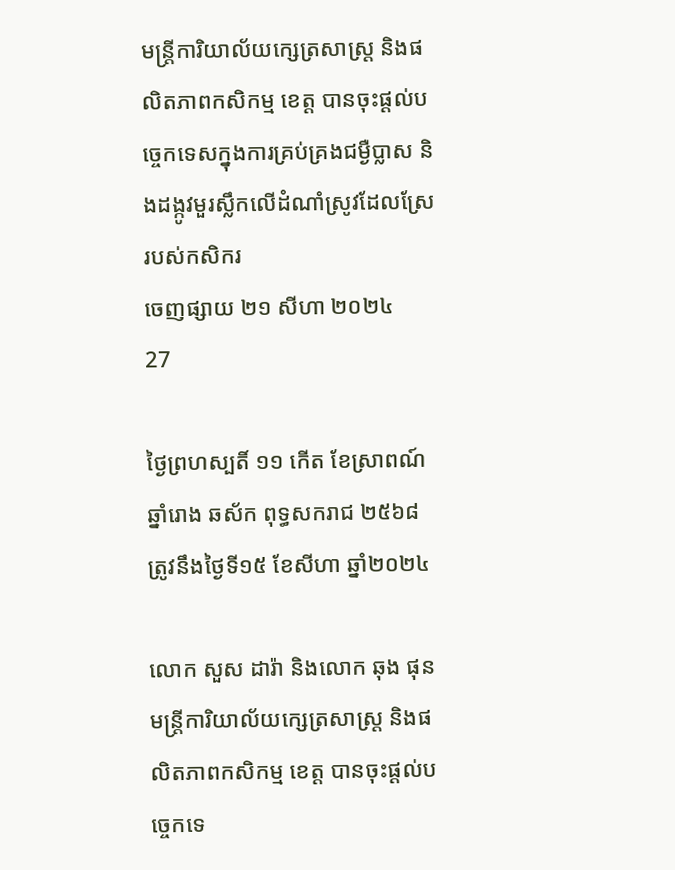មន្ត្រីការិយាល័យក្សេត្រសាស្រ្ត និងផលិតភាពកសិកម្ម ខេត្ត បានចុះផ្ដល់បច្ចេកទេសក្នុងការគ្រប់គ្រងជម្ងឺប្លាស និងដង្កូវមួរស្លឹកលើដំណាំស្រូវដែលស្រែរបស់កសិករ
ចេញផ្សាយ ២១ សីហា ២០២៤
27

ថ្ងៃព្រហស្បតិ៍ ១១ កើត ខែស្រាពណ៍ ឆ្នាំរោង ឆស័ក ពុទ្ធសករាជ ២៥៦៨ ត្រូវនឹងថ្ងៃទី១៥ ខែសីហា ឆ្នាំ២០២៤

លោក សួស ដារ៉ា និងលោក ឆុង ផុន មន្ត្រីការិយាល័យក្សេត្រសាស្រ្ត និងផលិតភាពកសិកម្ម ខេត្ត បានចុះផ្ដល់បច្ចេកទេ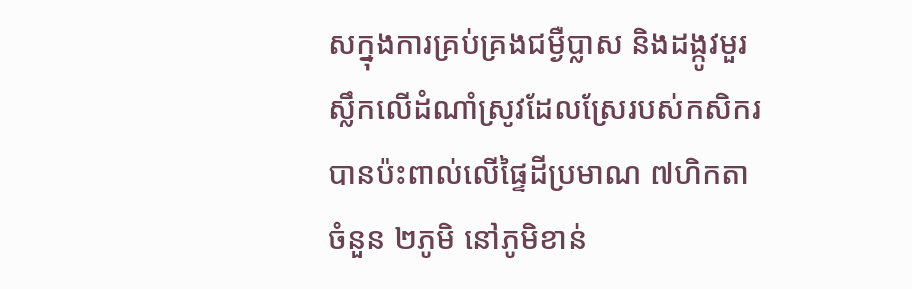សក្នុងការគ្រប់គ្រងជម្ងឺប្លាស និងដង្កូវមួរស្លឹកលើដំណាំស្រូវដែលស្រែរបស់កសិករបានប៉ះពាល់លើផ្ទៃដីប្រមាណ ៧ហិកតា ចំនួន ២ភូមិ នៅភូមិខាន់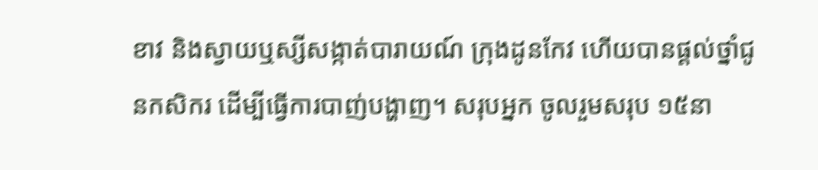ខាវ និងស្វាយឬស្សីសង្កាត់បារាយណ៍ ក្រុងដូនកែវ ហើយបានផ្ដល់ថ្នាំជូនកសិករ ដើម្បីធ្វើការបាញ់បង្ហាញ។ សរុបអ្នក ចូលរួមសរុប ១៥នា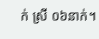ក់ ស្រី ០៦នាក់។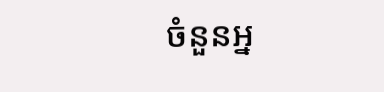ចំនួនអ្ន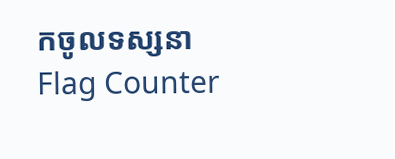កចូលទស្សនា
Flag Counter